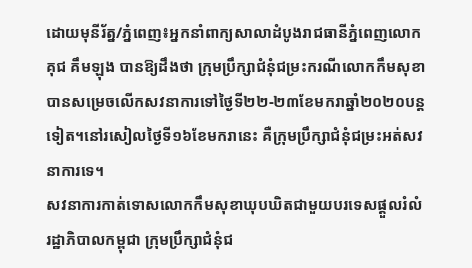ដោយមុនីរ័ត្ន/ភ្នំពេញ៖អ្នកនាំពាក្យសាលាដំបូងរាជធានីភ្នំពេញលោកគុជ គឹមឡុង បានឱ្យដឹងថា ក្រុមប្រឹក្សាជំនុំជម្រះករណីលោកកឹមសុខាបានសម្រេចលើកសវនាការទៅថ្ងៃទី២២-២៣ខែមករាឆ្នាំ២០២០បន្តទៀត។នៅរសៀលថ្ងៃទី១៦ខែមករានេះ គឺក្រុមប្រឹក្សាជំនុំជម្រះអត់សវនាការទេ។
សវនាការកាត់ទោសលោកកឹមសុខាឃុបឃិតជាមួយបរទេសផ្តួលរំលំរដ្ឋាភិបាលកម្ពុជា ក្រុមប្រឹក្សាជំនុំជ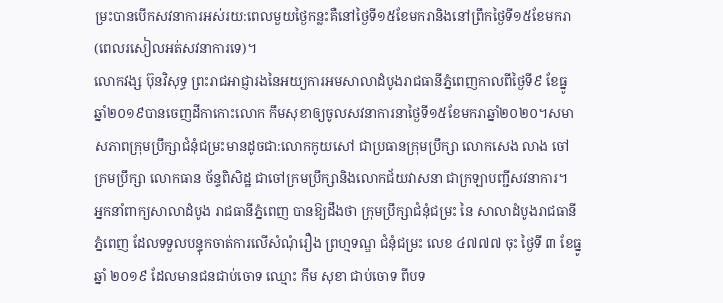ម្រះបានបើកសវនាការអស់រយ:ពេលមួយថ្ងៃកន្លះគឺនៅថ្ងៃទី១៥ខែមករានិងនៅព្រឹកថ្ងៃទី១៥ខែមករា(ពេលរសៀលអត់សវនាការទេ)។
លោកវង្ស ប៊ុនវិសុទ្ធ ព្រះរាជអាជ្ញារងនៃអយ្យការអមសាលាដំបូងរាជធានីភ្នំពេញកាលពីថ្ងៃទី៩ ខែធ្នូ ឆ្នាំ២០១៩បានចេញដីកាកោះលោក កឹមសុខាឲ្យចូលសវនាការនាថ្ងៃទី១៥ខែមករាឆ្នាំ២០២០។សមាសភាពក្រុមប្រឹក្សាជំនុំជម្រះមានដូចជា:លោកកូយសៅ ជាប្រធានក្រុមប្រឹក្សា លោកសេង លាង ចៅក្រមប្រឹក្សា លោកធាន ច័ន្ទពិសិដ្ឋ ជាចៅក្រមប្រឹក្សានិងលោកជ័យវាសនា ជាក្រឡាបញ្ជីសវនាការ។
អ្នកនាំពាក្យសាលាដំបូង រាជធានីភ្នំពេញ បានឱ្យដឹងថា ក្រុមប្រឹក្សាជំនុំជម្រះ នៃ សាលាដំបូងរាជធានី ភ្នំពេញ ដែលទទួលបន្ទុកចាត់ការលើសំណុំរឿង ព្រហ្មទណ្ឌ ជំនុំជម្រះ លេខ ៤៧៧៧ ចុះ ថ្ងៃទី ៣ ខែធ្នូ ឆ្នាំ ២០១៩ ដែលមានជនជាប់ចោទ ឈ្មោះ កឹម សុខា ជាប់ចោទ ពីបទ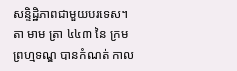សន្ទិដ្ឋិភាពជាមួយបរទេស។
តា មាម ត្រា ៤៤៣ នៃ ក្រមព្រហ្មទណ្ឌ បានកំណត់ កាល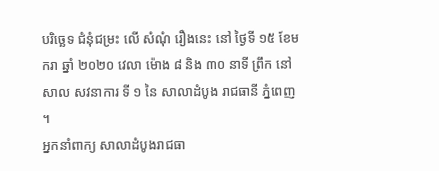បរិច្ឆេទ ជំនុំជម្រះ លើ សំណុំ រឿងនេះ នៅ ថ្ងៃទី ១៥ ខែមករា ឆ្នាំ ២០២០ វេលា ម៉ោង ៨ និង ៣០ នាទី ព្រឹក នៅ សាល សវនាការ ទី ១ នៃ សាលាដំបូង រាជធានី ភ្នំពេញ ។
អ្នកនាំពាក្យ សាលាដំបូងរាជធា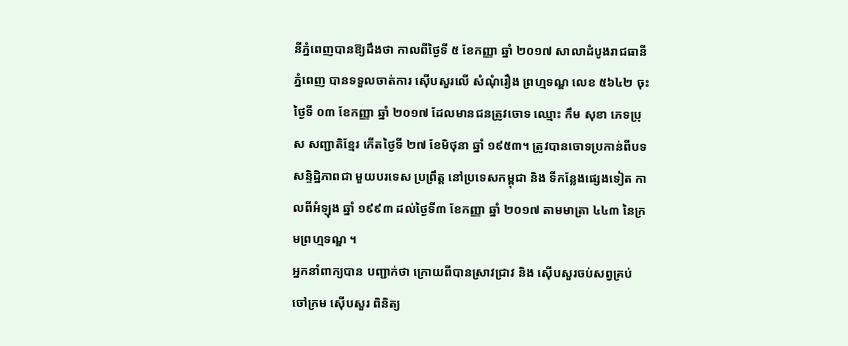នីភ្នំពេញបានឱ្យដឹងថា កាលពីថ្ងៃទី ៥ ខែកញ្ញា ឆ្នាំ ២០១៧ សាលាដំបូងរាជធានី ភ្នំពេញ បានទទួលចាត់ការ ស៊ើបសួរលើ សំណុំរឿង ព្រហ្មទណ្ឌ លេខ ៥៦៤២ ចុះថ្ងៃទី ០៣ ខែកញ្ញា ឆ្នាំ ២០១៧ ដែលមានជនត្រូវចោទ ឈ្មោះ កឹម សុខា ភេទប្រុស សញ្ជាតិខ្មែរ កើតថ្ងៃទី ២៧ ខែមិថុនា ឆ្នាំ ១៩៥៣។ ត្រូវបានចោទប្រកាន់ពីបទសន្ទិដ្ឋិភាពជា មួយបរទេស ប្រព្រឹត្ត នៅប្រទេសកម្ពុជា និង ទីកន្លែងផ្សេងទៀត កាលពីអំឡុង ឆ្នាំ ១៩៩៣ ដល់ថ្ងៃទី៣ ខែកញ្ញា ឆ្នាំ ២០១៧ តាមមាត្រា ៤៤៣ នៃក្រមព្រហ្មទណ្ឌ ។
អ្នកនាំពាក្យបាន បញ្ជាក់ថា ក្រោយពីបានស្រាវជ្រាវ និង ស៊ើបសួរចប់សព្វគ្រប់ ចៅក្រម ស៊ើបសួរ ពិនិត្យ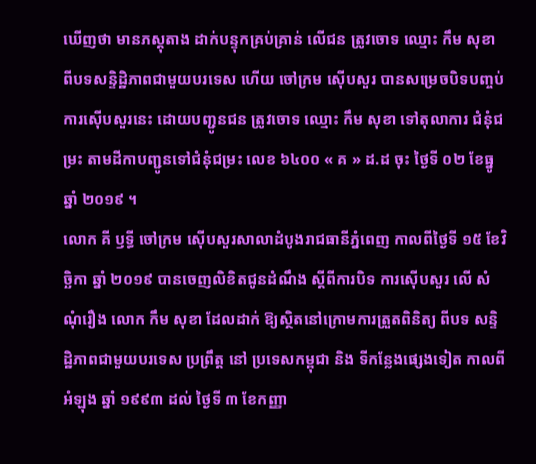ឃើញថា មានភស្តុតាង ដាក់បន្ទុកគ្រប់គ្រាន់ លើជន ត្រូវចោទ ឈ្មោះ កឹម សុខា ពីបទសន្ទិដ្ឋិភាពជាមួយបរទេស ហើយ ចៅក្រម ស៊ើបសួរ បានសម្រេចបិទបញ្ចប់ ការស៊ើបសួរនេះ ដោយបញ្ជូនជន ត្រូវចោទ ឈ្មោះ កឹម សុខា ទៅតុលាការ ជំនុំជម្រះ តាមដីកាបញ្ជូនទៅជំនុំជម្រះ លេខ ៦៤០០ « គ » ដ.ដ ចុះ ថ្ងៃទី ០២ ខែធ្នូ ឆ្នាំ ២០១៩ ។
លោក គី ឫទ្ធី ចៅក្រម ស៊ើបសួរសាលាដំបូងរាជធានីភ្នំពេញ កាលពីថ្ងៃទី ១៥ ខែវិច្ឆិកា ឆ្នាំ ២០១៩ បានចេញលិខិតជូនដំណឹង ស្តីពីការបិទ ការស៊ើបសួរ លើ សំណុំរឿង លោក កឹម សុខា ដែលដាក់ ឱ្យស្ថិតនៅក្រោមការត្រួតពិនិត្យ ពីបទ សន្ទិដ្ឋិភាពជាមួយបរទេស ប្រព្រឹត្ត នៅ ប្រទេសកម្ពុជា និង ទីកន្លែងផ្សេងទៀត កាលពីអំឡុង ឆ្នាំ ១៩៩៣ ដល់ ថ្ងៃទី ៣ ខែកញ្ញា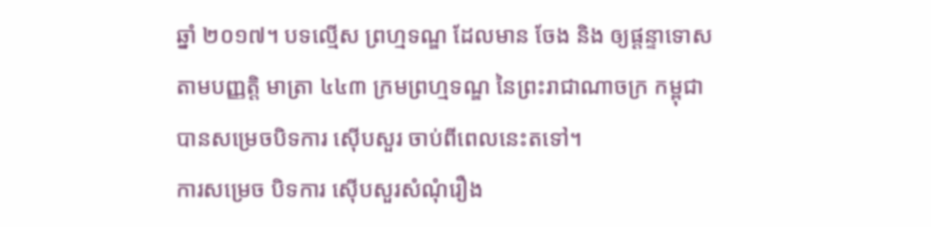ឆ្នាំ ២០១៧។ បទល្មើស ព្រហ្មទណ្ឌ ដែលមាន ចែង និង ឲ្យផ្តន្ទាទោស តាមបញ្ញត្តិ មាត្រា ៤៤៣ ក្រមព្រហ្មទណ្ឌ នៃព្រះរាជាណាចក្រ កម្ពុជា បានសម្រេចបិទការ ស៊ើបសួរ ចាប់ពីពេលនេះតទៅ។
ការសម្រេច បិទការ ស៊ើបសួរសំណុំរឿង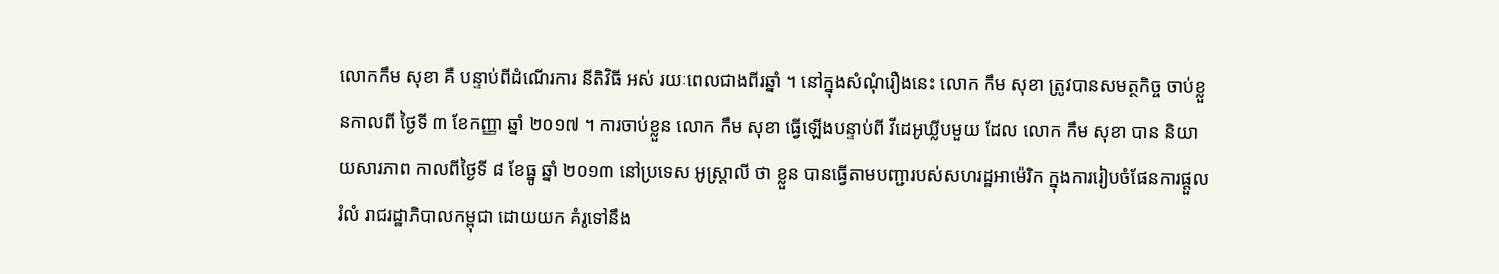លោកកឹម សុខា គឺ បន្ទាប់ពីដំណើរការ នីតិវិធី អស់ រយៈពេលជាងពីរឆ្នាំ ។ នៅក្នុងសំណុំរឿងនេះ លោក កឹម សុខា ត្រូវបានសមត្ថកិច្ច ចាប់ខ្លួនកាលពី ថ្ងៃទី ៣ ខែកញ្ញា ឆ្នាំ ២០១៧ ។ ការចាប់ខ្លួន លោក កឹម សុខា ធ្វើឡើងបន្ទាប់ពី វីដេអូឃ្លីបមួយ ដែល លោក កឹម សុខា បាន និយាយសារភាព កាលពីថ្ងៃទី ៨ ខែធ្នូ ឆ្នាំ ២០១៣ នៅប្រទេស អូស្ត្រាលី ថា ខ្លួន បានធ្វើតាមបញ្ជារបស់សហរដ្ឋអាម៉េរិក ក្នុងការរៀបចំផែនការផ្តួលរំលំ រាជរដ្ឋាភិបាលកម្ពុជា ដោយយក គំរូទៅនឹង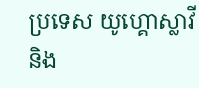ប្រទេស យូហ្គោស្លាវី និង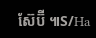ស៊ែប៊ី ៕S/Ha